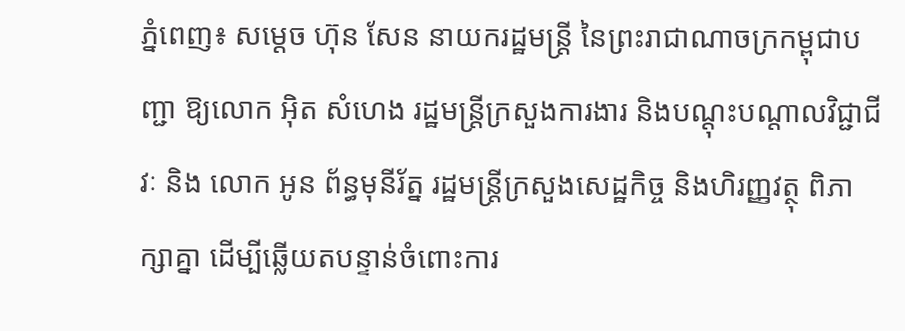ភ្នំពេញ៖ សម្តេច ហ៊ុន សែន នាយករដ្ឋមន្ត្រី នៃព្រះរាជាណាចក្រកម្ពុជាបញ្ជា ឱ្យលោក អ៊ិត សំហេង រដ្ឋមន្ត្រីក្រសួងការងារ និងបណ្តុះបណ្តាលវិជ្ជាជីវៈ និង លោក អូន ព័ន្ធមុនីរ័ត្ន រដ្ឋមន្ត្រីក្រសួងសេដ្ឋកិច្ច និងហិរញ្ញវត្ថុ ពិភាក្សាគ្នា ដើម្បីឆ្លើយតបន្ទាន់ចំពោះការ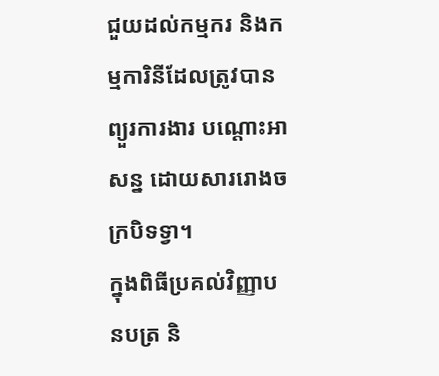ជួយដល់កម្មករ និងកម្មការិនីដែលត្រូវបានព្យួរការងារ បណ្តោះអាសន្ន ដោយសាររោងចក្របិទទ្វា។
ក្នុងពិធីប្រគល់វិញ្ញាបនបត្រ និ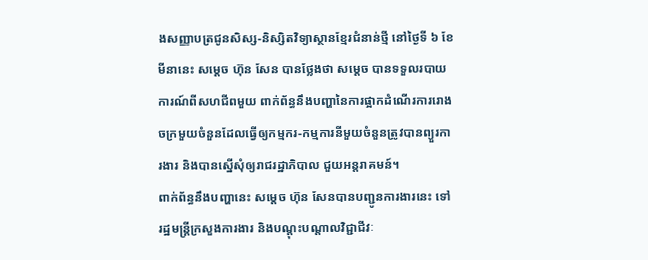ងសញ្ញាបត្រជូនសិស្ស-និស្សិតវិទ្យាស្ថានខ្មែរជំនាន់ថ្មី នៅថ្ងៃទី ៦ ខែមីនានេះ សម្តេច ហ៊ុន សែន បានថ្លែងថា សម្ដេច បានទទួលរបាយការណ៍ពីសហជីពមួយ ពាក់ព័ន្ធនឹងបញ្ហានៃការផ្អាកដំណើរការរោងចក្រមួយចំនួនដែលធ្វើឲ្យកម្មករ-កម្មការនីមួយចំនួនត្រូវបានព្យួរការងារ និងបានស្នើសុំឲ្យរាជរដ្ឋាភិបាល ជួយអន្តរាគមន៍។
ពាក់ព័ន្ធនឹងបញ្ហានេះ សម្តេច ហ៊ុន សែនបានបញ្ជូនការងារនេះ ទៅ រដ្ឋមន្ត្រីក្រសួងការងារ និងបណ្តុះបណ្តាលវិជ្ជាជីវៈ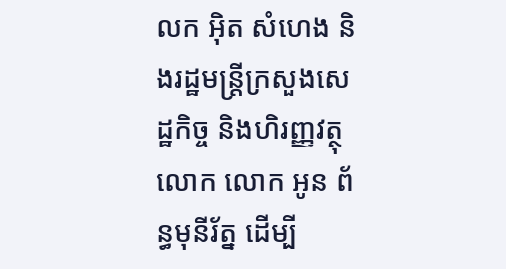លក អ៊ិត សំហេង និងរដ្ឋមន្ត្រីក្រសួងសេដ្ឋកិច្ច និងហិរញ្ញវត្ថុ លោក លោក អូន ព័ន្ធមុនីរ័ត្ន ដើម្បី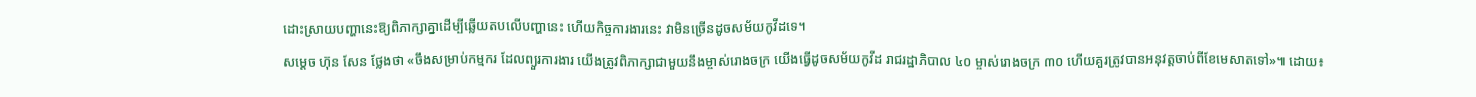ដោះស្រាយបញ្ហានេះឱ្យពិភាក្សាគ្នាដើម្បីឆ្លើយតបលើបញ្ហានេះ ហើយកិច្ចការងារនេះ វាមិនច្រើនដូចសម័យកូវីដទេ។
សម្ដេច ហ៊ុន សែន ថ្លែងថា «ចឹងសម្រាប់កម្មករ ដែលព្យួរការងារ យើងត្រូវពិភាក្សាជាមួយនឹងម្ចាស់រោងចក្រ យើងធ្វើដូចសម័យកូវីដ រាជរដ្ឋាភិបាល ៤០ ម្ចាស់រោងចក្រ ៣០ ហើយគួរត្រូវបានអនុវត្តចាប់ពីខែមេសាតទៅ»៕ ដោយ៖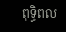ពុទ្ធិពល